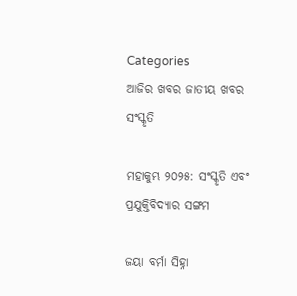Categories
ଆଜିର ଖବର ଜାତୀୟ ଖବର ସଂସ୍କୃତି

ମହାକୁମ୍ଭ ୨୦୨୫: ସଂସ୍କୃତି ଏବଂ ପ୍ରଯୁକ୍ତିବିଦ୍ୟାର ସଙ୍ଗମ

ଜୟା ବର୍ମା ସିହ୍ନା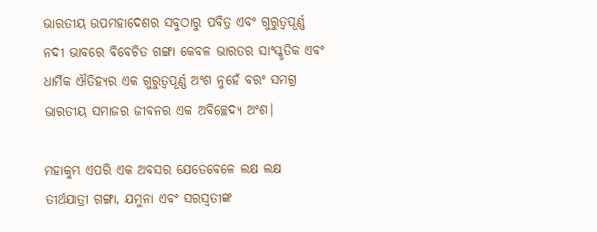ଭାରତୀୟ ଉପମହାଦେଶର ସବୁଠାରୁ ପବିତ୍ର ଏବଂ ଗୁରୁତ୍ୱପୂର୍ଣ୍ଣ ନଦୀ ଭାବରେ ବିବେଚିତ ଗଙ୍ଗା କେବଳ ଭାରତର ସାଂସ୍କୃତିକ ଏବଂ ଧାର୍ମିକ ଐତିହ୍ୟର ଏକ ଗୁରୁତ୍ୱପୂର୍ଣ୍ଣ ଅଂଶ ନୁହେଁ ବରଂ ସମଗ୍ର ଭାରତୀୟ ସମାଜର ଜୀବନର ଏକ ଅବିଚ୍ଛେଦ୍ୟ ଅଂଶ।

ମହାକୁମ୍ଭ ଏପରି ଏକ ଅବସର ଯେତେବେଳେ ଲକ୍ଷ ଲକ୍ଷ ତୀର୍ଥଯାତ୍ରୀ ଗଙ୍ଗା, ଯମୁନା ଏବଂ ସରସ୍ୱତୀଙ୍କ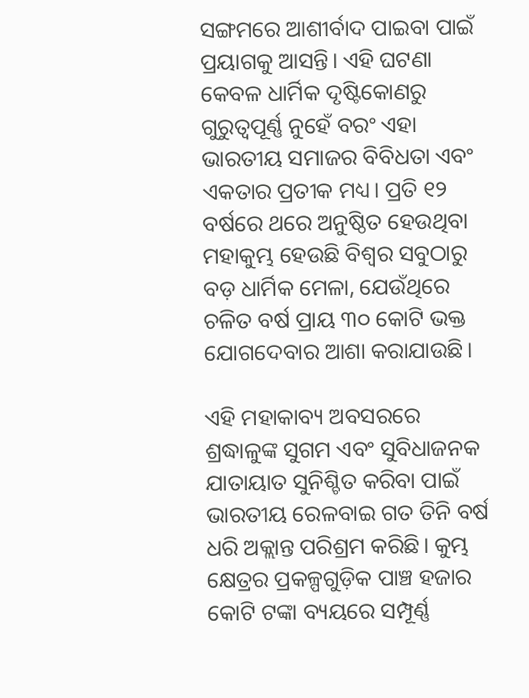ସଙ୍ଗମରେ ଆଶୀର୍ବାଦ ପାଇବା ପାଇଁ ପ୍ରୟାଗକୁ ଆସନ୍ତି। ଏହି ଘଟଣା କେବଳ ଧାର୍ମିକ ଦୃଷ୍ଟିକୋଣରୁ ଗୁରୁତ୍ୱପୂର୍ଣ୍ଣ ନୁହେଁ ବରଂ ଏହା ଭାରତୀୟ ସମାଜର ବିବିଧତା ଏବଂ ଏକତାର ପ୍ରତୀକ ମଧ୍ୟ। ପ୍ରତି ୧୨ ବର୍ଷରେ ଥରେ ଅନୁଷ୍ଠିତ ହେଉଥିବା ମହାକୁମ୍ଭ ହେଉଛି ବିଶ୍ୱର ସବୁଠାରୁ ବଡ଼ ଧାର୍ମିକ ମେଳା, ଯେଉଁଥିରେ ଚଳିତ ବର୍ଷ ପ୍ରାୟ ୩୦ କୋଟି ଭକ୍ତ ଯୋଗଦେବାର ଆଶା କରାଯାଉଛି।

ଏହି ମହାକାବ୍ୟ ଅବସରରେ ଶ୍ରଦ୍ଧାଳୁଙ୍କ ସୁଗମ ଏବଂ ସୁବିଧାଜନକ ଯାତାୟାତ ସୁନିଶ୍ଚିତ କରିବା ପାଇଁ ଭାରତୀୟ ରେଳବାଇ ଗତ ତିନି ବର୍ଷ ଧରି ଅକ୍ଲାନ୍ତ ପରିଶ୍ରମ କରିଛି। କୁମ୍ଭ କ୍ଷେତ୍ରର ପ୍ରକଳ୍ପଗୁଡ଼ିକ ପାଞ୍ଚ ହଜାର କୋଟି ଟଙ୍କା ବ୍ୟୟରେ ସମ୍ପୂର୍ଣ୍ଣ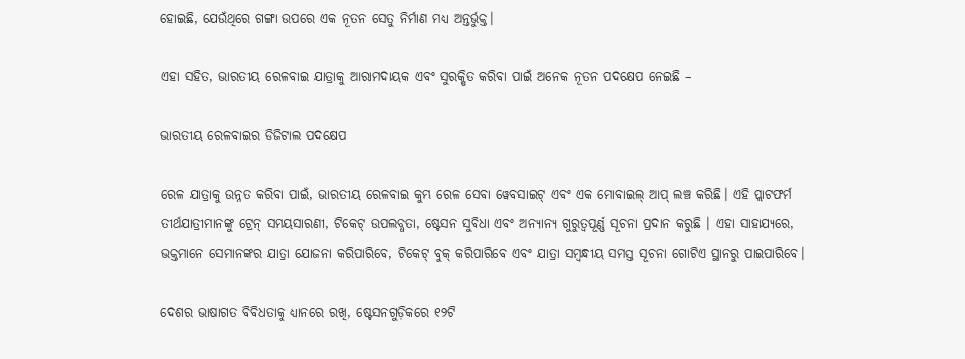ହୋଇଛି, ଯେଉଁଥିରେ ଗଙ୍ଗା ଉପରେ ଏକ ନୂତନ ସେତୁ ନିର୍ମାଣ ମଧ୍ୟ ଅନ୍ତର୍ଭୁକ୍ତ।

ଏହା ସହିତ, ଭାରତୀୟ ରେଳବାଇ ଯାତ୍ରାକୁ ଆରାମଦାୟକ ଏବଂ ସୁରକ୍ଷିତ କରିବା ପାଇଁ ଅନେକ ନୂତନ ପଦକ୍ଷେପ ନେଇଛି –

ଭାରତୀୟ ରେଳବାଇର ଡିଜିଟାଲ ପଦକ୍ଷେପ

ରେଳ ଯାତ୍ରାକୁ ଉନ୍ନତ କରିବା ପାଇଁ, ଭାରତୀୟ ରେଳବାଇ କୁମ୍ଭ ରେଳ ସେବା ୱେବସାଇଟ୍ ଏବଂ ଏକ ମୋବାଇଲ୍ ଆପ୍ ଲଞ୍ଚ କରିଛି। ଏହି ପ୍ଲାଟଫର୍ମ ତୀର୍ଥଯାତ୍ରୀମାନଙ୍କୁ ଟ୍ରେନ୍ ସମୟସାରଣୀ, ଟିକେଟ୍ ଉପଲବ୍ଧତା, ଷ୍ଟେସନ ସୁବିଧା ଏବଂ ଅନ୍ୟାନ୍ୟ ଗୁରୁତ୍ୱପୂର୍ଣ୍ଣ ସୂଚନା ପ୍ରଦାନ କରୁଛି । ଏହା ସାହାଯ୍ୟରେ, ଭକ୍ତମାନେ ସେମାନଙ୍କର ଯାତ୍ରା ଯୋଜନା କରିପାରିବେ, ଟିକେଟ୍ ବୁକ୍ କରିପାରିବେ ଏବଂ ଯାତ୍ରା ସମ୍ବନ୍ଧୀୟ ସମସ୍ତ ସୂଚନା ଗୋଟିଏ ସ୍ଥାନରୁ ପାଇପାରିବେ।

ଦେଶର ଭାଷାଗତ ବିବିଧତାକୁ ଧ୍ୟାନରେ ରଖି, ଷ୍ଟେସନଗୁଡ଼ିକରେ ୧୨ଟି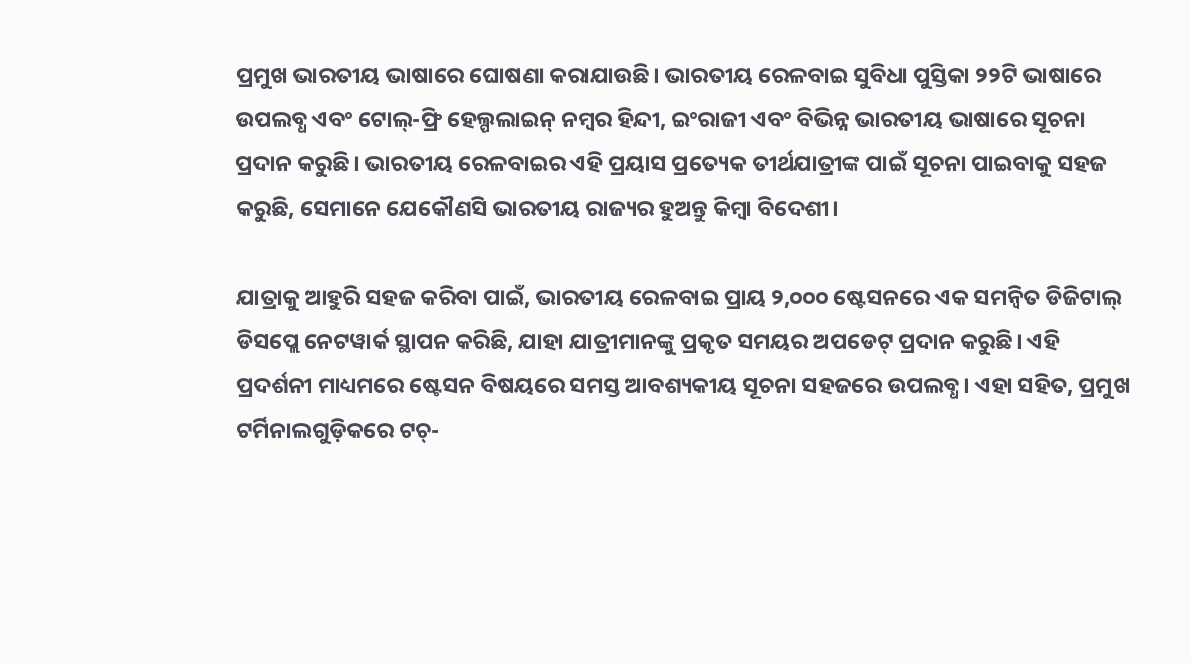ପ୍ରମୁଖ ଭାରତୀୟ ଭାଷାରେ ଘୋଷଣା କରାଯାଉଛି। ଭାରତୀୟ ରେଳବାଇ ସୁବିଧା ପୁସ୍ତିକା ୨୨ଟି ଭାଷାରେ ଉପଲବ୍ଧ ଏବଂ ଟୋଲ୍-ଫ୍ରି ହେଲ୍ପଲାଇନ୍ ନମ୍ବର ହିନ୍ଦୀ, ଇଂରାଜୀ ଏବଂ ବିଭିନ୍ନ ଭାରତୀୟ ଭାଷାରେ ସୂଚନା ପ୍ରଦାନ କରୁଛି। ଭାରତୀୟ ରେଳବାଇର ଏହି ପ୍ରୟାସ ପ୍ରତ୍ୟେକ ତୀର୍ଥଯାତ୍ରୀଙ୍କ ପାଇଁ ସୂଚନା ପାଇବାକୁ ସହଜ କରୁଛି, ସେମାନେ ଯେକୌଣସି ଭାରତୀୟ ରାଜ୍ୟର ହୁଅନ୍ତୁ କିମ୍ବା ବିଦେଶୀ।

ଯାତ୍ରାକୁ ଆହୁରି ସହଜ କରିବା ପାଇଁ, ଭାରତୀୟ ରେଳବାଇ ପ୍ରାୟ ୨,୦୦୦ ଷ୍ଟେସନରେ ଏକ ସମନ୍ୱିତ ଡିଜିଟାଲ୍ ଡିସପ୍ଲେ ନେଟୱାର୍କ ସ୍ଥାପନ କରିଛି, ଯାହା ଯାତ୍ରୀମାନଙ୍କୁ ପ୍ରକୃତ ସମୟର ଅପଡେଟ୍ ପ୍ରଦାନ କରୁଛି। ଏହି ପ୍ରଦର୍ଶନୀ ମାଧ୍ୟମରେ ଷ୍ଟେସନ ବିଷୟରେ ସମସ୍ତ ଆବଶ୍ୟକୀୟ ସୂଚନା ସହଜରେ ଉପଲବ୍ଧ। ଏହା ସହିତ, ପ୍ରମୁଖ ଟର୍ମିନାଲଗୁଡ଼ିକରେ ଟଚ୍-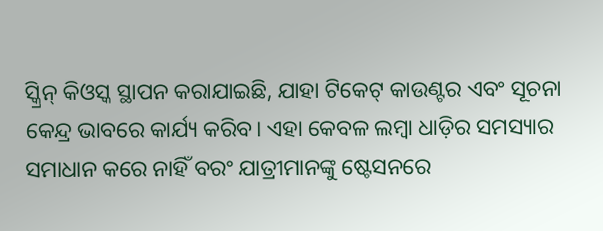ସ୍କ୍ରିନ୍ କିଓସ୍କ ସ୍ଥାପନ କରାଯାଇଛି, ଯାହା ଟିକେଟ୍ କାଉଣ୍ଟର ଏବଂ ସୂଚନା କେନ୍ଦ୍ର ଭାବରେ କାର୍ଯ୍ୟ କରିବ। ଏହା କେବଳ ଲମ୍ବା ଧାଡ଼ିର ସମସ୍ୟାର ସମାଧାନ କରେ ନାହିଁ ବରଂ ଯାତ୍ରୀମାନଙ୍କୁ ଷ୍ଟେସନରେ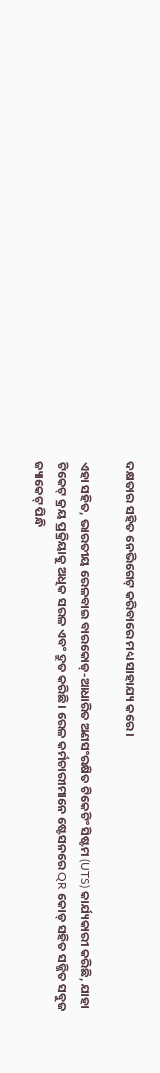ଦକ୍ଷତାର ସହିତ ନେଭିଗେଟ୍ କରିବାରେ ମଧ୍ୟ ସାହାଯ୍ୟ କରେ।

ଏହା ସହିତ, ଭାରତୀୟ ରେଳବାଇ ବାରକୋଡ୍-ଆଧାରିତ ଅଣସଂରକ୍ଷିତ ଟିକେଟିଂ ସିଷ୍ଟମ (UTS) କାର୍ଯ୍ୟକାରୀ କରିଛି, ଯାହା ଟିକେଟ୍ କ୍ରୟ ପ୍ରକ୍ରିୟାକୁ ଅଧିକ ସରଳ ଏବଂ ଦ୍ରୁତ କରିଛି। ରେଳ କର୍ମଚାରୀମାନେ ଷ୍ଟେସନରେ QR କୋଡ୍ ସହିତ ସଜ୍ଜିତ ସବୁଜ ଜ୍ୟାକେଟ୍ ପିନ୍ଧି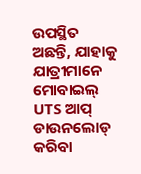ଉପସ୍ଥିତ ଅଛନ୍ତି, ଯାହାକୁ ଯାତ୍ରୀମାନେ ମୋବାଇଲ୍ UTS ଆପ୍ ଡାଉନଲୋଡ୍ କରିବା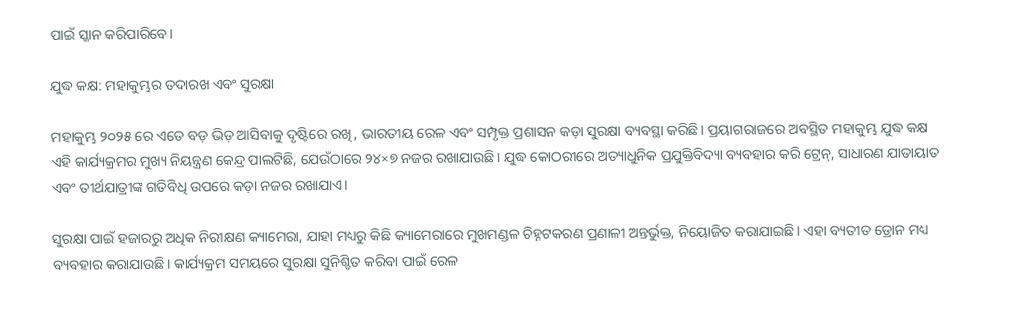ପାଇଁ ସ୍କାନ କରିପାରିବେ।

ଯୁଦ୍ଧ କକ୍ଷ: ମହାକୁମ୍ଭର ତଦାରଖ ଏବଂ ସୁରକ୍ଷା

ମହାକୁମ୍ଭ ୨୦୨୫ ରେ ଏତେ ବଡ଼ ଭିଡ଼ ଆସିବାକୁ ଦୃଷ୍ଟିରେ ରଖି, ଭାରତୀୟ ରେଳ ଏବଂ ସମ୍ପୃକ୍ତ ପ୍ରଶାସନ କଡ଼ା ସୁରକ୍ଷା ବ୍ୟବସ୍ଥା କରିଛି। ପ୍ରୟାଗରାଜରେ ଅବସ୍ଥିତ ମହାକୁମ୍ଭ ଯୁଦ୍ଧ କକ୍ଷ ଏହି କାର୍ଯ୍ୟକ୍ରମର ମୁଖ୍ୟ ନିୟନ୍ତ୍ରଣ କେନ୍ଦ୍ର ପାଲଟିଛି, ଯେଉଁଠାରେ ୨୪×୭ ନଜର ରଖାଯାଉଛି। ଯୁଦ୍ଧ କୋଠରୀରେ ଅତ୍ୟାଧୁନିକ ପ୍ରଯୁକ୍ତିବିଦ୍ୟା ବ୍ୟବହାର କରି ଟ୍ରେନ୍, ସାଧାରଣ ଯାତାୟାତ ଏବଂ ତୀର୍ଥଯାତ୍ରୀଙ୍କ ଗତିବିଧି ଉପରେ କଡ଼ା ନଜର ରଖାଯାଏ।

ସୁରକ୍ଷା ପାଇଁ ହଜାରରୁ ଅଧିକ ନିରୀକ୍ଷଣ କ୍ୟାମେରା, ଯାହା ମଧ୍ୟରୁ କିଛି କ୍ୟାମେରାରେ ମୁଖମଣ୍ଡଳ ଚିହ୍ନଟକରଣ ପ୍ରଣାଳୀ ଅନ୍ତର୍ଭୁକ୍ତ, ନିୟୋଜିତ କରାଯାଇଛି। ଏହା ବ୍ୟତୀତ ଡ୍ରୋନ ମଧ୍ୟ ବ୍ୟବହାର କରାଯାଉଛି। କାର୍ଯ୍ୟକ୍ରମ ସମୟରେ ସୁରକ୍ଷା ସୁନିଶ୍ଚିତ କରିବା ପାଇଁ ରେଳ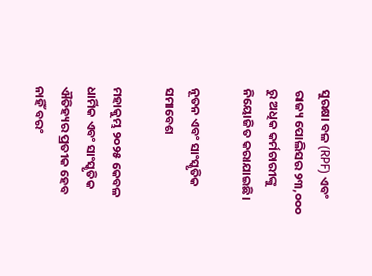ସୁରକ୍ଷା ବଳ (RPF) ଏବଂ ରାଜ୍ୟ ପୋଲିସର ୨୩,୦୦୦ ରୁ ଅଧିକ କର୍ମଚାରୀଙ୍କୁ ନିୟୋଜିତ କରାଯାଇଛି।

ନୂତନ ଏବଂ ସାଂସ୍କୃତିକ ସମାବେଶ

ମହାକୁମ୍ଭ ୨୦୨୫ କେବଳ ଧାର୍ମିକ ଏବଂ ସାଂସ୍କୃତିକ ଐତିହ୍ୟର ପ୍ରତୀକ ହେବ ନାହିଁ ବରଂ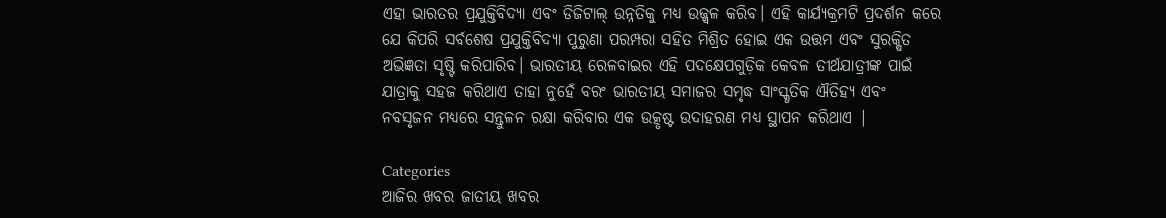ଏହା ଭାରତର ପ୍ରଯୁକ୍ତିବିଦ୍ୟା ଏବଂ ଡିଜିଟାଲ୍ ଉନ୍ନତିକୁ ମଧ୍ୟ ଉଜ୍ଜ୍ୱଳ କରିବ। ଏହି କାର୍ଯ୍ୟକ୍ରମଟି ପ୍ରଦର୍ଶନ କରେ ଯେ କିପରି ସର୍ବଶେଷ ପ୍ରଯୁକ୍ତିବିଦ୍ୟା ପୁରୁଣା ପରମ୍ପରା ସହିତ ମିଶ୍ରିତ ହୋଇ ଏକ ଉତ୍ତମ ଏବଂ ସୁରକ୍ଷିତ ଅଭିଜ୍ଞତା ସୃଷ୍ଟି କରିପାରିବ। ଭାରତୀୟ ରେଳବାଇର ଏହି ପଦକ୍ଷେପଗୁଡ଼ିକ କେବଳ ତୀର୍ଥଯାତ୍ରୀଙ୍କ ପାଇଁ ଯାତ୍ରାକୁ ସହଜ କରିଥାଏ ତାହା ନୁହେଁ ବରଂ ଭାରତୀୟ ସମାଜର ସମୃଦ୍ଧ ସାଂସ୍କୃତିକ ଐତିହ୍ୟ ଏବଂ ନବସୃଜନ ମଧ୍ୟରେ ସନ୍ତୁଳନ ରକ୍ଷା କରିବାର ଏକ ଉତ୍କୃଷ୍ଟ ଉଦାହରଣ ମଧ୍ୟ ସ୍ଥାପନ କରିଥାଏ |

Categories
ଆଜିର ଖବର ଜାତୀୟ ଖବର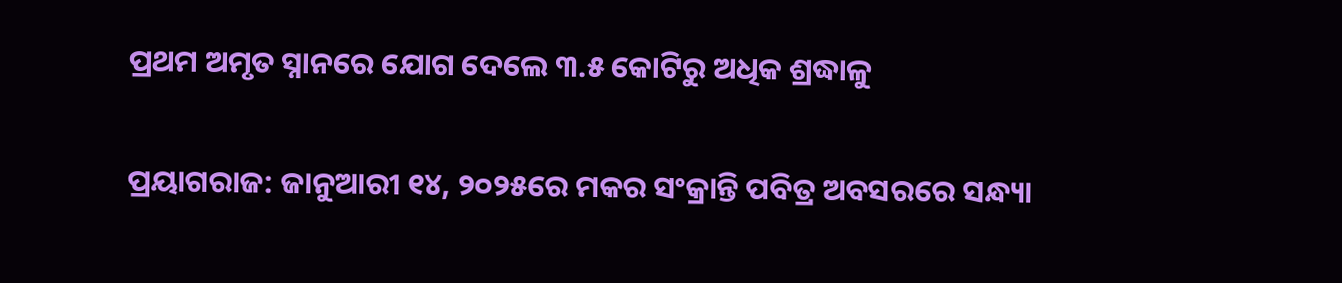ପ୍ରଥମ ଅମୃତ ସ୍ନାନରେ ଯୋଗ ଦେଲେ ୩.୫ କୋଟିରୁ ଅଧିକ ଶ୍ରଦ୍ଧାଳୁ

ପ୍ରୟାଗରାଜ: ଜାନୁଆରୀ ୧୪, ୨୦୨୫ରେ ମକର ସଂକ୍ରାନ୍ତି ପବିତ୍ର ଅବସରରେ ସନ୍ଧ୍ୟା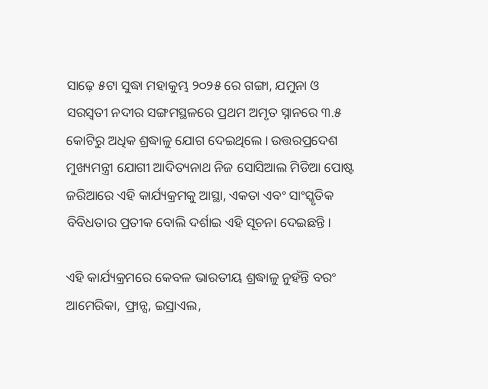ସାଢ଼େ ୫ଟା ସୁଦ୍ଧା ମହାକୁମ୍ଭ ୨୦୨୫ ରେ ଗଙ୍ଗା, ଯମୁନା ଓ ସରସ୍ୱତୀ ନଦୀର ସଙ୍ଗମସ୍ଥଳରେ ପ୍ରଥମ ଅମୃତ ସ୍ନାନରେ ୩.୫ କୋଟିରୁ ଅଧିକ ଶ୍ରଦ୍ଧାଳୁ ଯୋଗ ଦେଇଥିଲେ। ଉତ୍ତରପ୍ରଦେଶ ମୁଖ୍ୟମନ୍ତ୍ରୀ ଯୋଗୀ ଆଦିତ୍ୟନାଥ ନିଜ ସୋସିଆଲ ମିଡିଆ ପୋଷ୍ଟ ଜରିଆରେ ଏହି କାର୍ଯ୍ୟକ୍ରମକୁ ଆସ୍ଥା, ଏକତା ଏବଂ ସାଂସ୍କୃତିକ ବିବିଧତାର ପ୍ରତୀକ ବୋଲି ଦର୍ଶାଇ ଏହି ସୂଚନା ଦେଇଛନ୍ତି।

ଏହି କାର୍ଯ୍ୟକ୍ରମରେ କେବଳ ଭାରତୀୟ ଶ୍ରଦ୍ଧାଳୁ ନୁହଁନ୍ତି ବରଂ ଆମେରିକା, ଫ୍ରାନ୍ସ, ଇସ୍ରାଏଲ,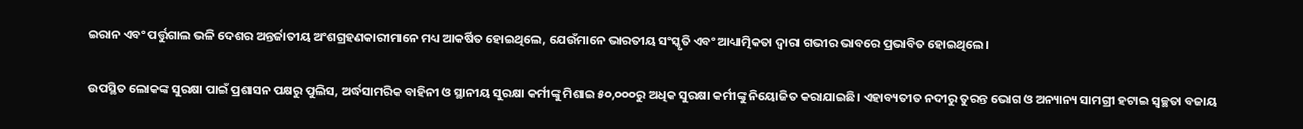ଇରାନ ଏବଂ ପର୍ତ୍ତୁଗାଲ ଭଳି ଦେଶର ଅନ୍ତର୍ଜାତୀୟ ଅଂଶଗ୍ରହଣକାରୀମାନେ ମଧ୍ୟ ଆକର୍ଷିତ ହୋଇଥିଲେ, ଯେଉଁମାନେ ଭାରତୀୟ ସଂସ୍କୃତି ଏବଂ ଆଧ୍ୟାତ୍ମିକତା ଦ୍ୱାରା ଗଭୀର ଭାବରେ ପ୍ରଭାବିତ ହୋଇଥିଲେ।

ଉପସ୍ଥିତ ଲୋକଙ୍କ ସୁରକ୍ଷା ପାଇଁ ପ୍ରଶାସନ ପକ୍ଷରୁ ପୁଲିସ, ଅର୍ଦ୍ଧସାମରିକ ବାହିନୀ ଓ ସ୍ଥାନୀୟ ସୁରକ୍ଷା କର୍ମୀଙ୍କୁ ମିଶାଇ ୫୦,୦୦୦ରୁ ଅଧିକ ସୁରକ୍ଷା କର୍ମୀଙ୍କୁ ନିୟୋଜିତ କରାଯାଇଛି। ଏହାବ୍ୟତୀତ ନଦୀରୁ ତୁରନ୍ତ ଭୋଗ ଓ ଅନ୍ୟାନ୍ୟ ସାମଗ୍ରୀ ହଟାଇ ସ୍ୱଚ୍ଛତା ବଜାୟ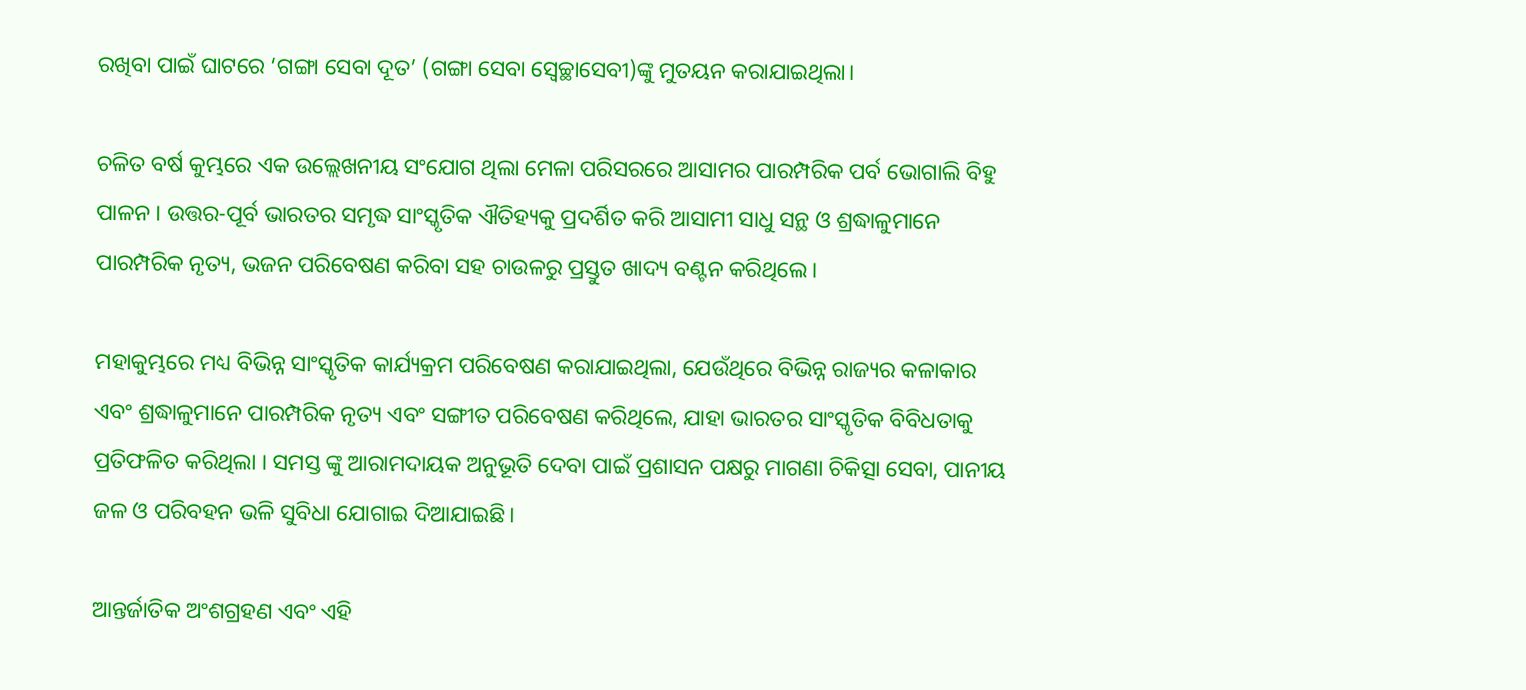ରଖିବା ପାଇଁ ଘାଟରେ ‘ଗଙ୍ଗା ସେବା ଦୂତ’ (ଗଙ୍ଗା ସେବା ସ୍ୱେଚ୍ଛାସେବୀ)ଙ୍କୁ ମୁତୟନ କରାଯାଇଥିଲା।

ଚଳିତ ବର୍ଷ କୁମ୍ଭରେ ଏକ ଉଲ୍ଲେଖନୀୟ ସଂଯୋଗ ଥିଲା ମେଳା ପରିସରରେ ଆସାମର ପାରମ୍ପରିକ ପର୍ବ ଭୋଗାଲି ବିହୁ ପାଳନ । ଉତ୍ତର-ପୂର୍ବ ଭାରତର ସମୃଦ୍ଧ ସାଂସ୍କୃତିକ ଐତିହ୍ୟକୁ ପ୍ରଦର୍ଶିତ କରି ଆସାମୀ ସାଧୁ ସନ୍ଥ ଓ ଶ୍ରଦ୍ଧାଳୁମାନେ ପାରମ୍ପରିକ ନୃତ୍ୟ, ଭଜନ ପରିବେଷଣ କରିବା ସହ ଚାଉଳରୁ ପ୍ରସ୍ତୁତ ଖାଦ୍ୟ ବଣ୍ଟନ କରିଥିଲେ।

ମହାକୁମ୍ଭରେ ମଧ୍ୟ ବିଭିନ୍ନ ସାଂସ୍କୃତିକ କାର୍ଯ୍ୟକ୍ରମ ପରିବେଷଣ କରାଯାଇଥିଲା, ଯେଉଁଥିରେ ବିଭିନ୍ନ ରାଜ୍ୟର କଳାକାର ଏବଂ ଶ୍ରଦ୍ଧାଳୁମାନେ ପାରମ୍ପରିକ ନୃତ୍ୟ ଏବଂ ସଙ୍ଗୀତ ପରିବେଷଣ କରିଥିଲେ, ଯାହା ଭାରତର ସାଂସ୍କୃତିକ ବିବିଧତାକୁ ପ୍ରତିଫଳିତ କରିଥିଲା । ସମସ୍ତ ଙ୍କୁ ଆରାମଦାୟକ ଅନୁଭୂତି ଦେବା ପାଇଁ ପ୍ରଶାସନ ପକ୍ଷରୁ ମାଗଣା ଚିକିତ୍ସା ସେବା, ପାନୀୟ ଜଳ ଓ ପରିବହନ ଭଳି ସୁବିଧା ଯୋଗାଇ ଦିଆଯାଇଛି।

ଆନ୍ତର୍ଜାତିକ ଅଂଶଗ୍ରହଣ ଏବଂ ଏହି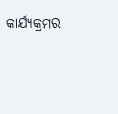କାର୍ଯ୍ୟକ୍ରମର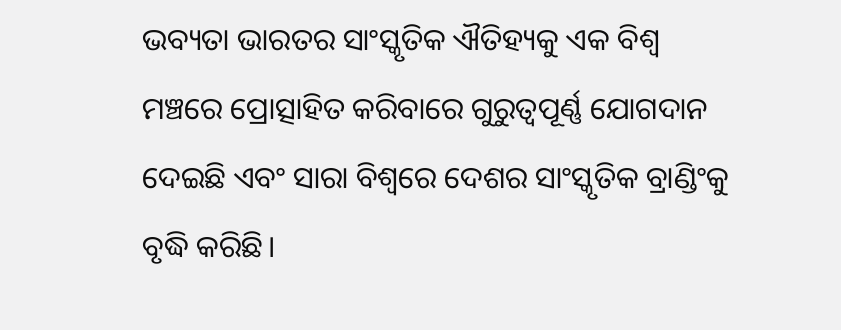ଭବ୍ୟତା ଭାରତର ସାଂସ୍କୃତିକ ଐତିହ୍ୟକୁ ଏକ ବିଶ୍ୱ ମଞ୍ଚରେ ପ୍ରୋତ୍ସାହିତ କରିବାରେ ଗୁରୁତ୍ୱପୂର୍ଣ୍ଣ ଯୋଗଦାନ ଦେଇଛି ଏବଂ ସାରା ବିଶ୍ୱରେ ଦେଶର ସାଂସ୍କୃତିକ ବ୍ରାଣ୍ଡିଂକୁ ବୃଦ୍ଧି କରିଛି।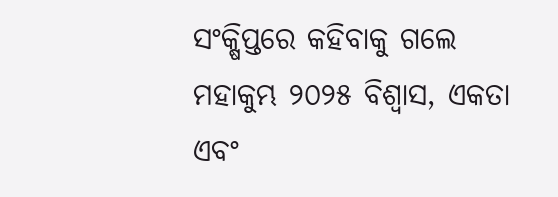ସଂକ୍ଷିପ୍ତରେ କହିବାକୁ ଗଲେ ମହାକୁମ୍ଭ ୨୦୨୫ ବିଶ୍ୱାସ, ଏକତା ଏବଂ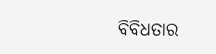ବିବିଧତାର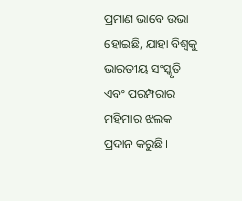ପ୍ରମାଣ ଭାବେ ଉଭା ହୋଇଛି, ଯାହା ବିଶ୍ୱକୁ ଭାରତୀୟ ସଂସ୍କୃତି ଏବଂ ପରମ୍ପରାର ମହିମାର ଝଲକ ପ୍ରଦାନ କରୁଛି।